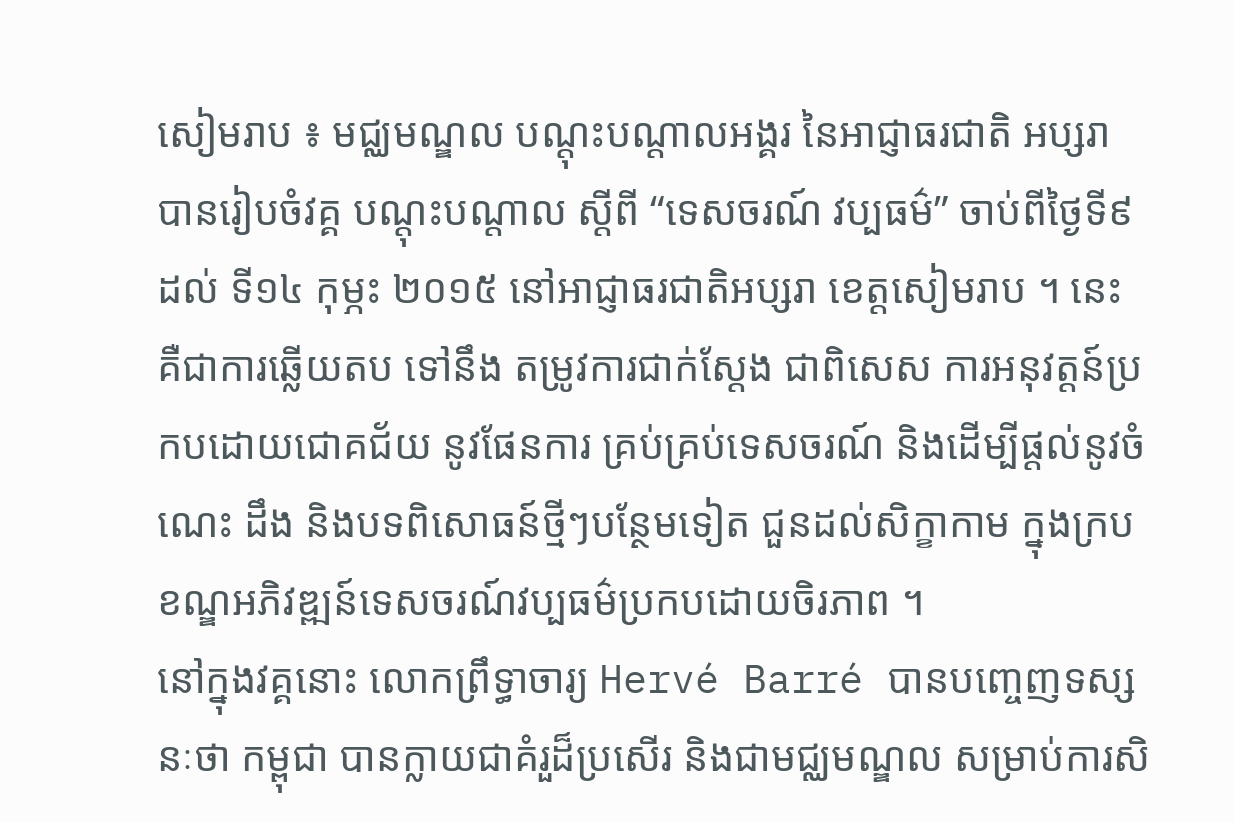សៀមរាប ៖ មជ្ឈមណ្ឌល បណ្ដុះបណ្ដាលអង្គរ នៃអាជ្ញាធរជាតិ អប្សរា បានរៀបចំវគ្គ បណ្ដុះបណ្ដាល ស្ដីពី “ទេសចរណ៍ វប្បធម៌” ចាប់ពីថ្ងៃទី៩ ដល់ ទី១៤ កុម្ភះ ២០១៥ នៅអាជ្ញាធរជាតិអប្សរា ខេត្តសៀមរាប ។ នេះ គឺជាការឆ្លើយតប ទៅនឹង តម្រូវការជាក់ស្ដែង ជាពិសេស ការអនុវត្តន៍ប្រកបដោយជោគជ័យ នូវផែនការ គ្រប់គ្រប់ទេសចរណ៍ និងដើម្បីផ្ដល់នូវចំណេះ ដឹង និងបទពិសោធន៍ថ្មីៗបន្ថែមទៀត ជួនដល់សិក្ខាកាម ក្នុងក្របខណ្ឌអភិវឌ្ឍន៍ទេសចរណ៍វប្បធម៌ប្រកបដោយចិរភាព ។
នៅក្នុងវគ្គនោះ លោកព្រឹទ្ធាចារ្យ Hervé Barré បានបញ្ចេញទស្សនៈថា កម្ពុជា បានក្លាយជាគំរួដ៏ប្រសើរ និងជាមជ្ឈមណ្ឌល សម្រាប់ការសិ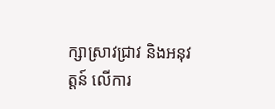ក្សាស្រាវជ្រាវ និងអនុវត្តន៍ លើការ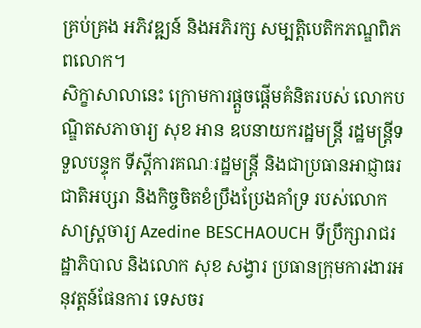គ្រប់គ្រង អភិវឌ្ឍន៍ និងអភិរក្ស សម្បត្តិបេតិកភណ្ឌពិភពលោក។
សិក្ខាសាលានេះ ក្រោមការផ្ដួចផ្ដើមគំនិតរបស់ លោកបណ្ឌិតសភាចារ្យ សុខ អាន ឧបនាយករដ្ឋមន្ត្រី រដ្ឋមន្ត្រីទទួលបន្ទុក ទីស្ដីការគណៈរដ្ឋមន្ត្រី និងជាប្រធានអាជ្ញាធរជាតិអប្សរា និងកិច្ចចិតខំប្រឹងប្រែងគាំទ្រ របស់លោកសាស្ដ្រចារ្យ Azedine BESCHAOUCH ទីប្រឹក្សារាជរដ្ឋាភិបាល និងលោក សុខ សង្វារ ប្រធានក្រុមការងារអនុវត្តន៍ផែនការ ទេសចរ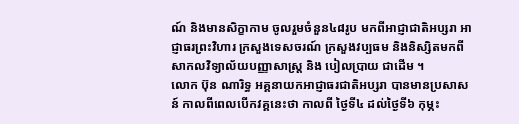ណ៍ និងមានសិក្ខាកាម ចូលរួមចំនួន៤៨រូប មកពីអាជ្ញាជាតិអប្សរា អាជ្ញាធរព្រះវិហារ ក្រសួងទេសចរណ៍ ក្រសួងវប្បធម និងនិស្សិតមកពីសាកលវិទ្យាល័យបញ្ញាសាស្ត្រ និង បៀលប្រាយ ជាដើម ។
លោក ប៊ុន ណារិទ្ធ អគ្គនាយកអាជ្ញាធរជាតិអប្សរា បានមានប្រសាសន៍ កាលពីពេលបើកវគ្គនេះថា កាលពី ថ្ងៃទី៤ ដល់ថ្ងៃទី៦ កុម្ភះ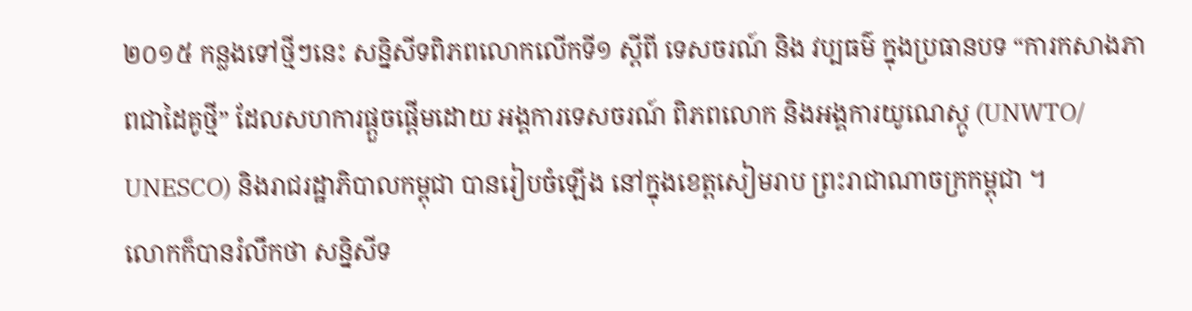២០១៥ កន្លងទៅថ្មីៗនេះ សន្និសីទពិភពលោកលើកទី១ ស្ដីពី ទេសចរណ៍ និង វប្បធម៌ ក្នុងប្រធានបទ “ការកសាងភាពជាដៃគូថ្មី” ដែលសហការផ្ដួចផ្ដើមដោយ អង្គការទេសចរណ៍ ពិភពលោក និងអង្គការយូណេស្កូ (UNWTO/ UNESCO) និងរាជរដ្ឋាភិបាលកម្ពុជា បានរៀបចំឡើង នៅក្នុងខេត្តសៀមរាប ព្រះរាជាណាចក្រកម្ពុជា ។
លោកក៏បានរំលឹកថា សន្និសីទ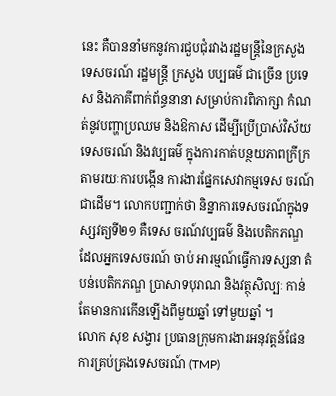នេះ គឺបាននាំមកនូវការជួបជុំរវាងរដ្ឋមន្ត្រីនៃក្រសួងទេសចរណ៍ រដ្ឋមន្ត្រី ក្រសួង បប្បធម៌ ជាច្រើន ប្រទេស និងភាគីពាក់ព័ន្ធនានា សម្រាប់ការពិភាក្សា កំណត់នូវបញ្ហាប្រឈម និងឱកាស ដើម្បីប្រើប្រាស់វិស័យ ទេសចរណ៍ និងវប្បធម៌ ក្នុងការកាត់បន្ថយភាពក្រីក្រ តាមរយៈការបង្កើន ការងារផ្នែកសេវាកម្មទេស ចរណ៍ជាដើម។ លោកបញ្ជាក់ថា និន្នាការទេសចរណ៍ក្នុងទស្សវត្យទី២១ គឺទេស ចរណ៍វប្បធម៌ និងបេតិកភណ្ឌ ដែលអ្នកទេសចរណ៍ ចាប់ អារម្មណ៍ធ្វើការទស្សនា តំបន់បេតិកភណ្ឌ ប្រាសាទបុរាណ និងវត្ថុសិល្បៈ កាន់តែមានការកើនឡើងពីមួយឆ្នាំ ទៅមួយឆ្នាំ ។
លោក សុខ សង្វារ ប្រធានក្រុមការងារអនុវត្តន៍ផែនការគ្រប់គ្រងទេសចរណ៍ (TMP)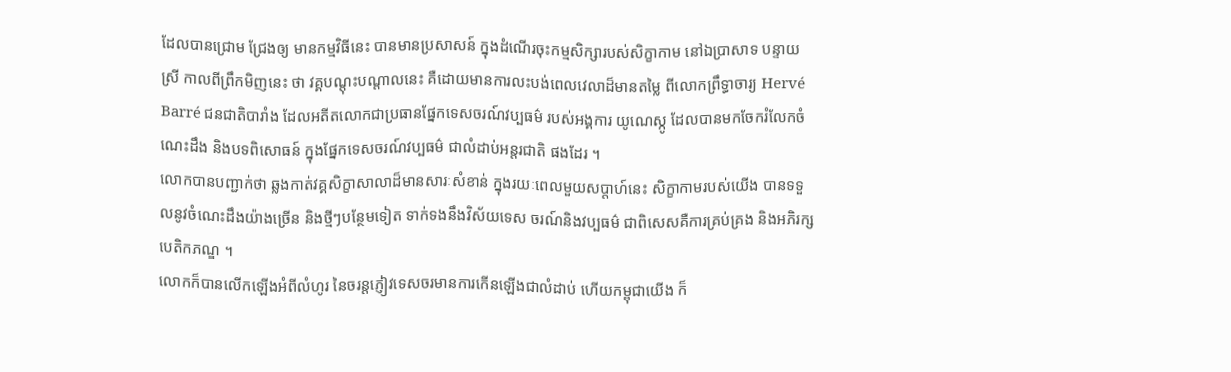ដែលបានជ្រោម ជ្រែងឲ្យ មានកម្មវិធីនេះ បានមានប្រសាសន៍ ក្នុងដំណើរចុះកម្មសិក្សារបស់សិក្ខាកាម នៅឯប្រាសាទ បន្ទាយស្រី កាលពីព្រឹកមិញនេះ ថា វគ្គបណ្ដុះបណ្ដាលនេះ គឺដោយមានការលះបង់ពេលវេលាដ៏មានតម្លៃ ពីលោកព្រឹទ្ធាចារ្យ Hervé Barré ជនជាតិបារាំង ដែលអតីតលោកជាប្រធានផ្នែកទេសចរណ៍វប្បធម៌ របស់អង្គការ យូណេស្កូ ដែលបានមកចែករំលែកចំណេះដឹង និងបទពិសោធន៍ ក្នុងផ្នែកទេសចរណ៍វប្បធម៌ ជាលំដាប់អន្តរជាតិ ផងដែរ ។
លោកបានបញ្ជាក់ថា ឆ្លងកាត់វគ្គសិក្ខាសាលាដ៏មានសារៈសំខាន់ ក្នុងរយៈពេលមួយសប្ដាហ៍នេះ សិក្ខាកាមរបស់យើង បានទទួលនូវចំណេះដឹងយ៉ាងច្រើន និងថ្មីៗបន្ថែមទៀត ទាក់ទងនឹងវិស័យទេស ចរណ៍និងវប្បធម៌ ជាពិសេសគឺការគ្រប់គ្រង និងអភិរក្សបេតិកភណ្ឌ ។
លោកក៏បានលើកឡើងអំពីលំហូរ នៃចរន្ដភ្ញៀវទេសចរមានការកើនឡើងជាលំដាប់ ហើយកម្ពុជាយើង ក៏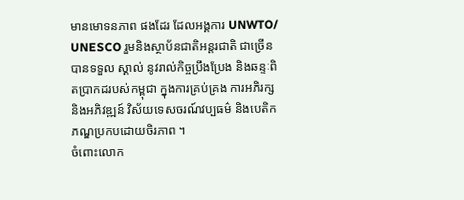មានមោទនភាព ផងដែរ ដែលអង្គការ UNWTO/ UNESCO រួមនិងស្ថាប័នជាតិអន្តរជាតិ ជាច្រើនបានទទួល ស្គាល់ នូវរាល់កិច្ចប្រឹងប្រែង និងឆន្ទៈពិតប្រាកដរបស់កម្ពុជា ក្នុងការគ្រប់គ្រង ការអភិរក្ស និងអភិវឌ្ឍន៍ វិស័យទេសចរណ៍វប្បធម៌ និងបេតិកភណ្ឌប្រកបដោយចិរភាព ។
ចំពោះលោក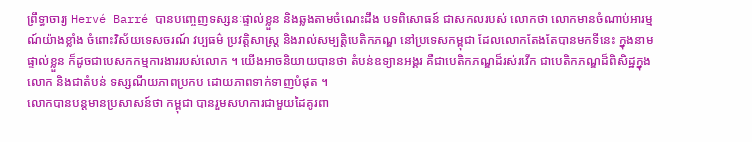ព្រឹទ្ធាចារ្យ Hervé Barré បានបញ្ចេញទស្សនៈផ្ទាល់ខ្លួន និងឆ្លងតាមចំណេះដឹង បទពិសោធន៍ ជាសកលរបស់ លោកថា លោកមានចំណាប់អារម្មណ៍យ៉ាងខ្លាំង ចំពោះវិស័យទេសចរណ៍ វប្បធម៌ ប្រវត្តិសាស្ត្រ និងរាល់សម្បត្តិបេតិកភណ្ឌ នៅប្រទេសកម្ពុជា ដែលលោកតែងតែបានមកទីនេះ ក្នុងនាមផ្ទាល់ខ្លួន ក៏ដូចជាបេសកកម្មការងាររបស់លោក ។ យើងអាចនិយាយបានថា តំបន់ឧទ្យានអង្គរ គឺជាបេតិកភណ្ឌដ៏រស់រវើក ជាបេតិកភណ្ឌដ៏ពិសិដ្ឋក្នុងលោក និងជាតំបន់ ទស្សណីយភាពប្រកប ដោយភាពទាក់ទាញបំផុត ។
លោកបានបន្ដមានប្រសាសន៍ថា កម្ពុជា បានរួមសហការជាមួយដៃគូរពា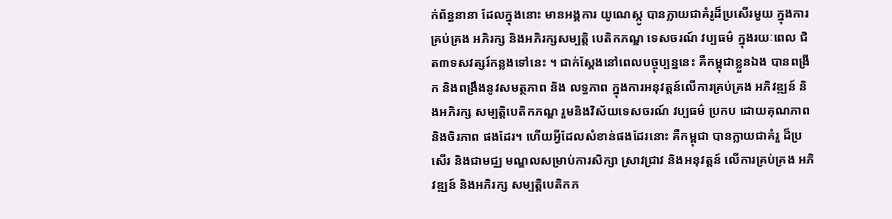ក់ព័ន្ធនានា ដែលក្នុងនោះ មានអង្គការ យូណេស្កូ បានក្លាយជាគំរូដ៏ប្រសើរមួយ ក្នុងការគ្រប់គ្រង អភិរក្ស និងអភិរក្សសម្បត្តិ បេតិកភណ្ឌ ទេសចរណ៍ វប្បធម៌ ក្នុងរយៈពេល ជិត៣ទសវត្សរ៍កន្លងទៅនេះ ។ ជាក់ស្ដែងនៅពេលបច្ចុប្បន្ននេះ គឺកម្ពុជាខ្លួនឯង បានពង្រីក និងពង្រឹងនូវសមត្ថភាព និង លទ្ធភាព ក្នុងការអនុវត្តន៍លើការគ្រប់គ្រង អភិវឌ្ឍន៍ និងអភិរក្ស សម្បត្តិបេតិកភណ្ឌ រួមនិងវិស័យទេសចរណ៍ វប្បធម៌ ប្រកប ដោយគុណភាព និងចិរភាព ផងដែរ។ ហើយអ្វីដែលសំខាន់ផងដែរនោះ គឺកម្ពុជា បានក្លាយជាគំរួ ដ៏ប្រសើរ និងជាមជ្ឈ មណ្ឌលសម្រាប់ការសិក្សា ស្រាវជ្រាវ និងអនុវត្តន៍ លើការគ្រប់គ្រង អភិវឌ្ឍន៍ និងអភិរក្ស សម្បត្តិបេតិកភ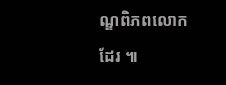ណ្ឌពិភពលោក ដែរ ៕